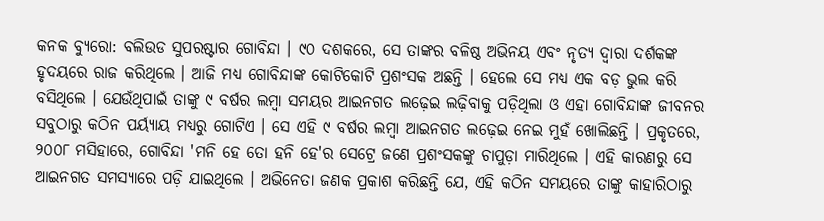କନକ ବ୍ୟୁରୋ: ବଲିଉଡ ସୁପରଷ୍ଟାର ଗୋବିନ୍ଦା । ୯୦ ଦଶକରେ, ସେ ତାଙ୍କର ବଳିଷ୍ଠ ଅଭିନୟ ଏବଂ ନୃତ୍ୟ ଦ୍ୱାରା ଦର୍ଶକଙ୍କ ହୃଦୟରେ ରାଜ କରିଥିଲେ । ଆଜି ମଧ୍ୟ ଗୋବିନ୍ଦାଙ୍କ କୋଟିକୋଟି ପ୍ରଶଂସକ ଅଛନ୍ତି । ହେଲେ ସେ ମଧ୍ୟ ଏକ ବଡ଼ ଭୁଲ କରି ବସିଥିଲେ । ଯେଉଁଥିପାଇଁ ତାଙ୍କୁ ୯ ବର୍ଷର ଲମ୍ବା ସମୟର ଆଇନଗତ ଲଢ଼େଇ ଲଢ଼ିବାକୁ ପଡ଼ିଥିଲା ଓ ଏହା ଗୋବିନ୍ଦାଙ୍କ ଜୀବନର ସବୁଠାରୁ କଠିନ ପର୍ୟ୍ୟାୟ ମଧ୍ୟରୁ ଗୋଟିଏ । ସେ ଏହି ୯ ବର୍ଷର ଲମ୍ବା ଆଇନଗତ ଲଢ଼େଇ ନେଇ ମୁହଁ ଖୋଲିଛନ୍ତି । ପ୍ରକୃତରେ, ୨୦୦୮ ମସିହାରେ, ଗୋବିନ୍ଦା 'ମନି ହେ ତୋ ହନି ହେ'ର ସେଟ୍ରେ ଜଣେ ପ୍ରଶଂସକଙ୍କୁ ଚାପୁଡ଼ା ମାରିଥିଲେ । ଏହି କାରଣରୁ ସେ ଆଇନଗତ ସମସ୍ୟାରେ ପଡ଼ି ଯାଇଥିଲେ । ଅଭିନେତା ଜଣକ ପ୍ରକାଶ କରିଛନ୍ତି ଯେ, ଏହି କଠିନ ସମୟରେ ତାଙ୍କୁ କାହାରିଠାରୁ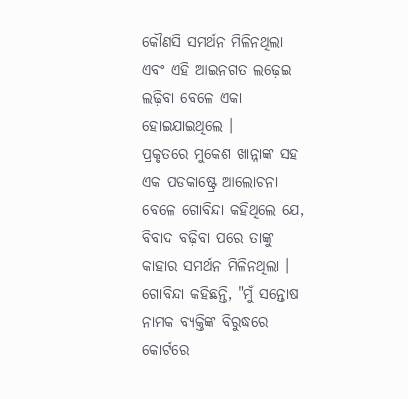କୌଣସି ସମର୍ଥନ ମିଳିନଥିଲା ଏବଂ ଏହି ଆଇନଗତ ଲଢ଼େଇ ଲଢ଼ିବା ବେଳେ ଏକା ହୋଇଯାଇଥିଲେ ।
ପ୍ରକୃତରେ ମୁକେଶ ଖାନ୍ନାଙ୍କ ସହ ଏକ ପଡକାଷ୍ଟ୍ରେ ଆଲୋଚନା ବେଳେ ଗୋବିନ୍ଦା କହିଥିଲେ ଯେ, ବିବାଦ ବଢ଼ିବା ପରେ ତାଙ୍କୁ କାହାର ସମର୍ଥନ ମିଳିନଥିଲା । ଗୋବିନ୍ଦା କହିଛନ୍ତି, "ମୁଁ ସନ୍ତୋଷ ନାମକ ବ୍ୟକ୍ତିଙ୍କ ବିରୁଦ୍ଧରେ କୋର୍ଟରେ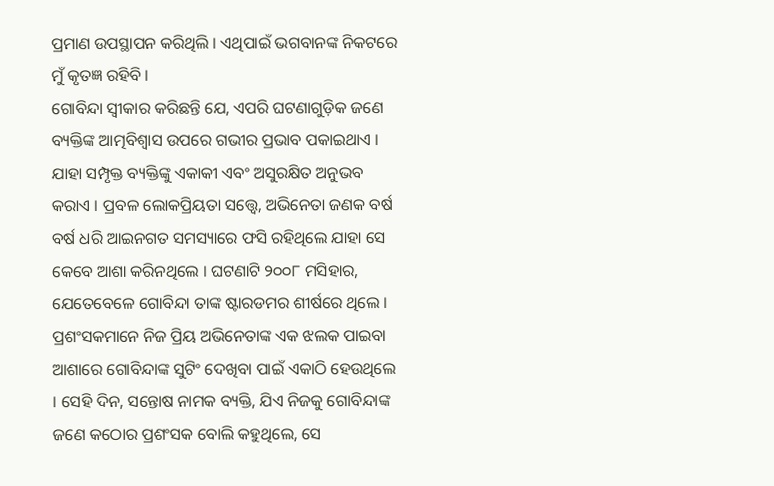ପ୍ରମାଣ ଉପସ୍ଥାପନ କରିଥିଲି । ଏଥିପାଇଁ ଭଗବାନଙ୍କ ନିକଟରେ ମୁଁ କୃତଜ୍ଞ ରହିବି ।
ଗୋବିନ୍ଦା ସ୍ୱୀକାର କରିଛନ୍ତି ଯେ, ଏପରି ଘଟଣାଗୁଡ଼ିକ ଜଣେ ବ୍ୟକ୍ତିଙ୍କ ଆତ୍ମବିଶ୍ୱାସ ଉପରେ ଗଭୀର ପ୍ରଭାବ ପକାଇଥାଏ । ଯାହା ସମ୍ପୃକ୍ତ ବ୍ୟକ୍ତିଙ୍କୁ ଏକାକୀ ଏବଂ ଅସୁରକ୍ଷିତ ଅନୁଭବ କରାଏ । ପ୍ରବଳ ଲୋକପ୍ରିୟତା ସତ୍ତ୍ୱେ, ଅଭିନେତା ଜଣକ ବର୍ଷ ବର୍ଷ ଧରି ଆଇନଗତ ସମସ୍ୟାରେ ଫସି ରହିଥିଲେ ଯାହା ସେ କେବେ ଆଶା କରିନଥିଲେ । ଘଟଣାଟି ୨୦୦୮ ମସିହାର, ଯେତେବେଳେ ଗୋବିନ୍ଦା ତାଙ୍କ ଷ୍ଟାରଡମର ଶୀର୍ଷରେ ଥିଲେ । ପ୍ରଶଂସକମାନେ ନିଜ ପ୍ରିୟ ଅଭିନେତାଙ୍କ ଏକ ଝଲକ ପାଇବା ଆଶାରେ ଗୋବିନ୍ଦାଙ୍କ ସୁଟିଂ ଦେଖିବା ପାଇଁ ଏକାଠି ହେଉଥିଲେ । ସେହି ଦିନ, ସନ୍ତୋଷ ନାମକ ବ୍ୟକ୍ତି, ଯିଏ ନିଜକୁ ଗୋବିନ୍ଦାଙ୍କ ଜଣେ କଠୋର ପ୍ରଶଂସକ ବୋଲି କହୁଥିଲେ, ସେ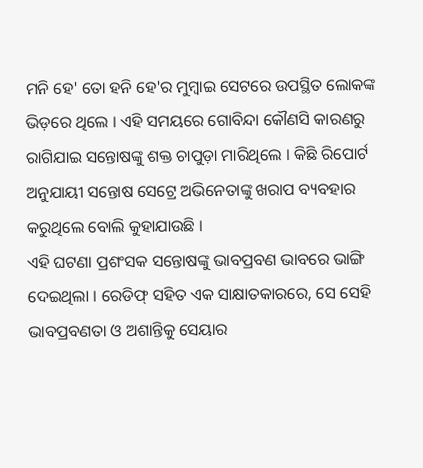ମନି ହେ' ତୋ ହନି ହେ'ର ମୁମ୍ବାଇ ସେଟରେ ଉପସ୍ଥିତ ଲୋକଙ୍କ ଭିଡ଼ରେ ଥିଲେ । ଏହି ସମୟରେ ଗୋବିନ୍ଦା କୌଣସି କାରଣରୁ ରାଗିଯାଇ ସନ୍ତୋଷଙ୍କୁ ଶକ୍ତ ଚାପୁଡ଼ା ମାରିଥିଲେ । କିଛି ରିପୋର୍ଟ ଅନୁଯାୟୀ ସନ୍ତୋଷ ସେଟ୍ରେ ଅଭିନେତାଙ୍କୁ ଖରାପ ବ୍ୟବହାର କରୁଥିଲେ ବୋଲି କୁହାଯାଉଛି ।
ଏହି ଘଟଣା ପ୍ରଶଂସକ ସନ୍ତୋଷଙ୍କୁ ଭାବପ୍ରବଣ ଭାବରେ ଭାଙ୍ଗି ଦେଇଥିଲା । ରେଡିଫ୍ ସହିତ ଏକ ସାକ୍ଷାତକାରରେ, ସେ ସେହି ଭାବପ୍ରବଣତା ଓ ଅଶାନ୍ତିକୁ ସେୟାର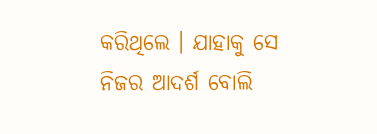କରିଥିଲେ । ଯାହାକୁ ସେ ନିଜର ଆଦର୍ଶ ବୋଲି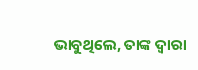ଭାବୁଥିଲେ, ତାଙ୍କ ଦ୍ୱାରା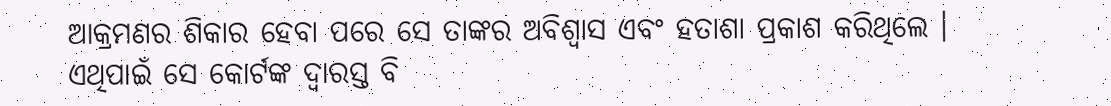ଆକ୍ରମଣର ଶିକାର ହେବା ପରେ ସେ ତାଙ୍କର ଅବିଶ୍ୱାସ ଏବଂ ହତାଶା ପ୍ରକାଶ କରିଥିଲେ । ଏଥିପାଇଁ ସେ କୋର୍ଟଙ୍କ ଦ୍ୱାରସ୍ତ ବି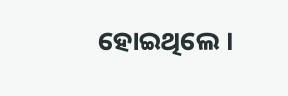ହୋଇଥିଲେ ।